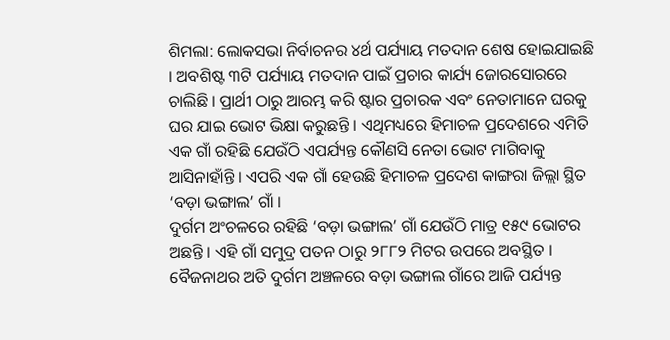ଶିମଲା: ଲୋକସଭା ନିର୍ବାଚନର ୪ର୍ଥ ପର୍ଯ୍ୟାୟ ମତଦାନ ଶେଷ ହୋଇଯାଇଛି । ଅବଶିଷ୍ଟ ୩ଟି ପର୍ଯ୍ୟାୟ ମତଦାନ ପାଇଁ ପ୍ରଚାର କାର୍ଯ୍ୟ ଜୋରସୋରରେ ଚାଲିଛି । ପ୍ରାର୍ଥୀ ଠାରୁ ଆରମ୍ଭ କରି ଷ୍ଟାର ପ୍ରଚାରକ ଏବଂ ନେତାମାନେ ଘରକୁ ଘର ଯାଇ ଭୋଟ ଭିକ୍ଷା କରୁଛନ୍ତି । ଏଥିମଧ୍ୟରେ ହିମାଚଳ ପ୍ରଦେଶରେ ଏମିତି ଏକ ଗାଁ ରହିଛି ଯେଉଁଠି ଏପର୍ଯ୍ୟନ୍ତ କୌଣସି ନେତା ଭୋଟ ମାଗିବାକୁ ଆସିନାହାଁନ୍ତି । ଏପରି ଏକ ଗାଁ ହେଉଛି ହିମାଚଳ ପ୍ରଦେଶ କାଙ୍ଗରା ଜିଲ୍ଲା ସ୍ଥିତ ‘ବଡ଼ା ଭଙ୍ଗାଲ’ ଗାଁ ।
ଦୁର୍ଗମ ଅଂଚଳରେ ରହିଛି ‘ବଡ଼ା ଭଙ୍ଗାଲ’ ଗାଁ ଯେଉଁଠି ମାତ୍ର ୧୫୯ ଭୋଟର ଅଛନ୍ତି । ଏହି ଗାଁ ସମୁଦ୍ର ପତନ ଠାରୁ ୨୮୮୨ ମିଟର ଉପରେ ଅବସ୍ଥିତ । ବୈଜନାଥର ଅତି ଦୁର୍ଗମ ଅଞ୍ଚଳରେ ବଡ଼ା ଭଙ୍ଗାଲ ଗାଁରେ ଆଜି ପର୍ଯ୍ୟନ୍ତ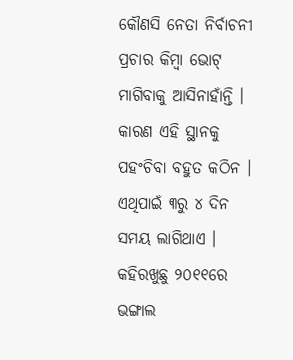କୌଣସି ନେତା ନିର୍ବାଚନୀ ପ୍ରଚାର କିମ୍ବା ଭୋଟ୍ ମାଗିବାକୁ ଆସିନାହାଁନ୍ତି । କାରଣ ଏହି ସ୍ଥାନକୁ ପହଂଚିବା ବହୁତ କଠିନ । ଏଥିପାଇଁ ୩ରୁ ୪ ଦିନ ସମୟ ଲାଗିଥାଏ । କହିରଖୁଛୁ ୨୦୧୧ରେ ଭଙ୍ଗାଲ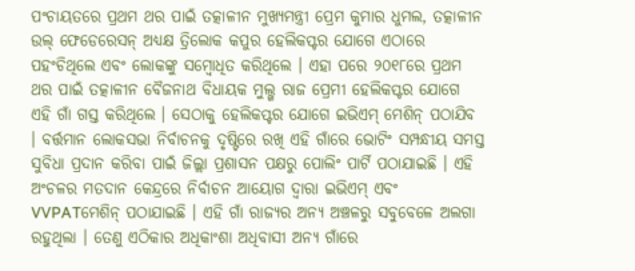ପଂଚାୟତରେ ପ୍ରଥମ ଥର ପାଇଁ ତତ୍କାଳୀନ ମୁଖ୍ୟମନ୍ତ୍ରୀ ପ୍ରେମ କୁମାର ଧୁମଲ, ତତ୍କାଳୀନ ଉଲ୍ ଫେଡେରେସନ୍ ଅଧ୍ୟକ୍ଷ ତ୍ରିଲୋକ କପୁର ହେଲିକପ୍ଟର ଯୋଗେ ଏଠାରେ ପହଂଚିଥିଲେ ଏବଂ ଲୋକଙ୍କୁ ସମ୍ବୋଧିତ କରିଥିଲେ । ଏହା ପରେ ୨୦୧୮ରେ ପ୍ରଥମ ଥର ପାଇଁ ତତ୍କାଳୀନ ବୈଜନାଥ ବିଧାୟକ ମୁଲ୍ଖ ରାଜ ପ୍ରେମୀ ହେଲିକପ୍ଟର ଯୋଗେ ଏହି ଗାଁ ଗସ୍ତ କରିଥିଲେ । ସେଠାକୁ ହେଲିକପ୍ଟର ଯୋଗେ ଇଭିଏମ୍ ମେଶିନ୍ ପଠାଯିବ । ବର୍ତ୍ତମାନ ଲୋକସଭା ନିର୍ବାଚନକୁ ଦୃଷ୍ଟିରେ ରଖି ଏହି ଗାଁରେ ଭୋଟିଂ ସମ୍ପନ୍ଧୀୟ ସମସ୍ତ ସୁବିଧା ପ୍ରଦାନ କରିବା ପାଇଁ ଜିଲ୍ଲା ପ୍ରଶାସନ ପକ୍ଷରୁ ପୋଲିଂ ପାର୍ଟି ପଠାଯାଇଛି । ଏହି ଅଂଚଳର ମତଦାନ କେନ୍ଦ୍ରରେ ନିର୍ବାଚନ ଆୟୋଗ ଦ୍ୱାରା ଇଭିଏମ୍ ଏବଂ VVPATମେଶିନ୍ ପଠାଯାଇଛି । ଏହି ଗାଁ ରାଜ୍ୟର ଅନ୍ୟ ଅଞ୍ଚଳରୁ ସବୁବେଳେ ଅଲଗା ରହୁଥିଲା । ତେଣୁ ଏଠିକାର ଅଧିକାଂଶା ଅଧିବାସୀ ଅନ୍ୟ ଗାଁରେ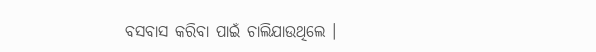ବସବାସ କରିବା ପାଇଁ ଚାଲିଯାଉଥିଲେ ।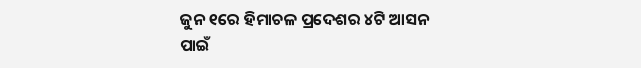ଜୁନ ୧ରେ ହିମାଚଳ ପ୍ରଦେଶର ୪ଟି ଆସନ ପାଇଁ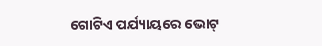ଗୋଟିଏ ପର୍ଯ୍ୟାୟରେ ଭୋଟ୍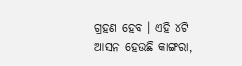ଗ୍ରହଣ ହେବ । ଏହି ୪ଟି ଆସନ ହେଉଛି କାଙ୍ଗରା,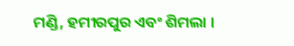ମଣ୍ଡି, ହମୀରପୁର ଏବଂ ଶିମଲା ।